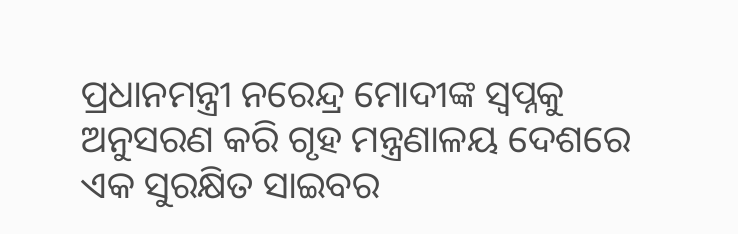ପ୍ରଧାନମନ୍ତ୍ରୀ ନରେନ୍ଦ୍ର ମୋଦୀଙ୍କ ସ୍ୱପ୍ନକୁ ଅନୁସରଣ କରି ଗୃହ ମନ୍ତ୍ରଣାଳୟ ଦେଶରେ ଏକ ସୁରକ୍ଷିତ ସାଇବର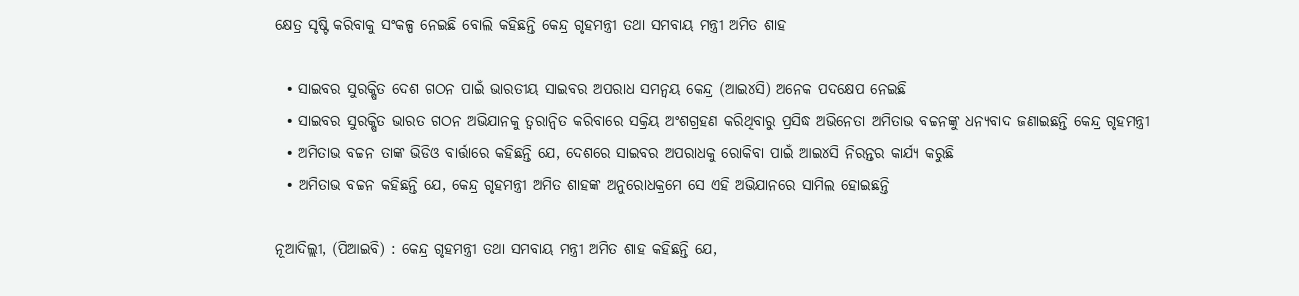କ୍ଷେତ୍ର ସୃଷ୍ଟି କରିବାକୁ ସଂକଳ୍ପ ନେଇଛି ବୋଲି କହିଛନ୍ତି କେନ୍ଦ୍ର ଗୃହମନ୍ତ୍ରୀ ତଥା ସମବାୟ ମନ୍ତ୍ରୀ ଅମିତ ଶାହ

  • ସାଇବର ସୁରକ୍ଷିତ ଦେଶ ଗଠନ ପାଇଁ ଭାରତୀୟ ସାଇବର ଅପରାଧ ସମନ୍ୱୟ କେନ୍ଦ୍ର (ଆଇ୪ସି) ଅନେକ ପଦକ୍ଷେପ ନେଇଛି
  • ସାଇବର ସୁରକ୍ଷିତ ଭାରତ ଗଠନ ଅଭିଯାନକୁ ତ୍ୱରାନ୍ୱିତ କରିବାରେ ସକ୍ରିୟ ଅଂଶଗ୍ରହଣ କରିଥିବାରୁ ପ୍ରସିଦ୍ଧ ଅଭିନେତା ଅମିତାଭ ବଚ୍ଚନଙ୍କୁ ଧନ୍ୟବାଦ ଜଣାଇଛନ୍ତି କେନ୍ଦ୍ର ଗୃହମନ୍ତ୍ରୀ
  • ଅମିତାଭ ବଚ୍ଚନ ତାଙ୍କ ଭିଡିଓ ବାର୍ତ୍ତାରେ କହିଛନ୍ତି ଯେ, ଦେଶରେ ସାଇବର ଅପରାଧକୁ ରୋକିବା ପାଇଁ ଆଇ୪ସି ନିରନ୍ତର କାର୍ଯ୍ୟ କରୁଛି
  • ଅମିତାଭ ବଚ୍ଚନ କହିଛନ୍ତି ଯେ, କେନ୍ଦ୍ର ଗୃହମନ୍ତ୍ରୀ ଅମିତ ଶାହଙ୍କ ଅନୁରୋଧକ୍ରମେ ସେ ଏହି ଅଭିଯାନରେ ସାମିଲ ହୋଇଛନ୍ତି

ନୂଆଦିଲ୍ଲୀ, (ପିଆଇବି) : କେନ୍ଦ୍ର ଗୃହମନ୍ତ୍ରୀ ତଥା ସମବାୟ ମନ୍ତ୍ରୀ ଅମିତ ଶାହ କହିଛନ୍ତି ଯେ,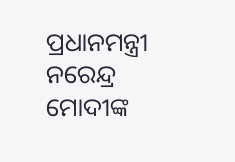ପ୍ରଧାନମନ୍ତ୍ରୀ ନରେନ୍ଦ୍ର ମୋଦୀଙ୍କ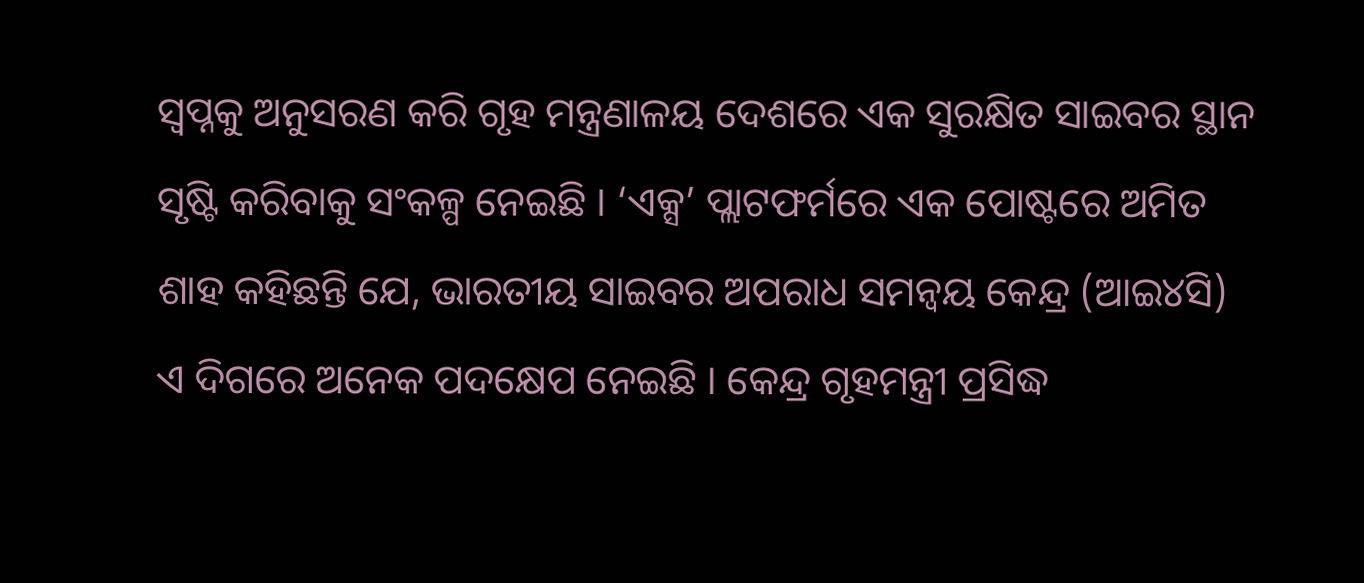ସ୍ୱପ୍ନକୁ ଅନୁସରଣ କରି ଗୃହ ମନ୍ତ୍ରଣାଳୟ ଦେଶରେ ଏକ ସୁରକ୍ଷିତ ସାଇବର ସ୍ଥାନ ସୃଷ୍ଟି କରିବାକୁ ସଂକଳ୍ପ ନେଇଛି । ‘ଏକ୍ସ’ ପ୍ଲାଟଫର୍ମରେ ଏକ ପୋଷ୍ଟରେ ଅମିତ ଶାହ କହିଛନ୍ତି ଯେ, ଭାରତୀୟ ସାଇବର ଅପରାଧ ସମନ୍ୱୟ କେନ୍ଦ୍ର (ଆଇ୪ସି) ଏ ଦିଗରେ ଅନେକ ପଦକ୍ଷେପ ନେଇଛି । କେନ୍ଦ୍ର ଗୃହମନ୍ତ୍ରୀ ପ୍ରସିଦ୍ଧ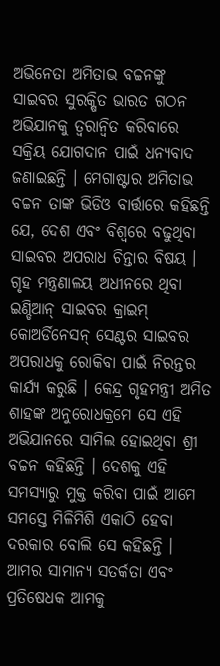ଅଭିନେତା ଅମିତାଭ ବଚ୍ଚନଙ୍କୁ ସାଇବର ସୁରକ୍ଷିତ ଭାରତ ଗଠନ ଅଭିଯାନକୁ ତ୍ୱରାନ୍ୱିତ କରିବାରେ ସକ୍ରିୟ ଯୋଗଦାନ ପାଇଁ ଧନ୍ୟବାଦ ଜଣାଇଛନ୍ତି । ମେଗାଷ୍ଟାର ଅମିତାଭ ବଚ୍ଚନ ତାଙ୍କ ଭିଡିଓ ବାର୍ତ୍ତାରେ କହିଛନ୍ତି ଯେ, ଦେଶ ଏବଂ ବିଶ୍ୱରେ ବଢୁଥିବା ସାଇବର ଅପରାଧ ଚିନ୍ତାର ବିଷୟ । ଗୃହ ମନ୍ତ୍ରଣାଳୟ ଅଧୀନରେ ଥିବା ଇଣ୍ଡିଆନ୍ ସାଇବର କ୍ରାଇମ୍‌ କୋଅର୍ଡିନେସନ୍ ସେଣ୍ଟର ସାଇବର ଅପରାଧକୁ ରୋକିବା ପାଇଁ ନିରନ୍ତର କାର୍ଯ୍ୟ କରୁଛି । କେନ୍ଦ୍ର ଗୃହମନ୍ତ୍ରୀ ଅମିତ ଶାହଙ୍କ ଅନୁରୋଧକ୍ରମେ ସେ ଏହି ଅଭିଯାନରେ ସାମିଲ ହୋଇଥିବା ଶ୍ରୀ ବଚ୍ଚନ କହିଛନ୍ତି । ଦେଶକୁ ଏହି ସମସ୍ୟାରୁ ମୁକ୍ତ କରିବା ପାଇଁ ଆମେ ସମସ୍ତେ ମିଳିମିଶି ଏକାଠି ହେବା ଦରକାର ବୋଲି ସେ କହିଛନ୍ତି । ଆମର ସାମାନ୍ୟ ସତର୍କତା ଏବଂ ପ୍ରତିଷେଧକ ଆମକୁ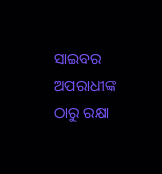ସାଇବର ଅପରାଧୀଙ୍କ ଠାରୁ ରକ୍ଷା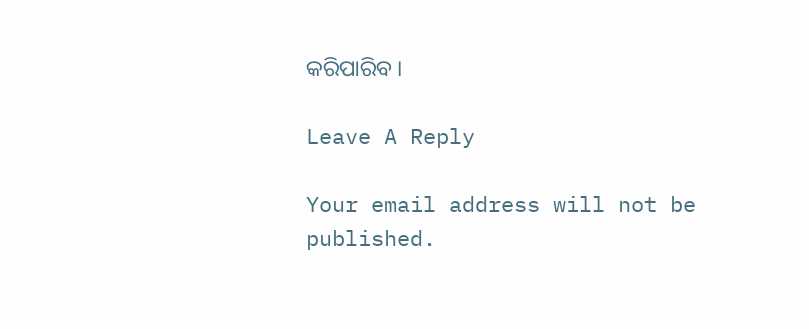କରିପାରିବ ।

Leave A Reply

Your email address will not be published.